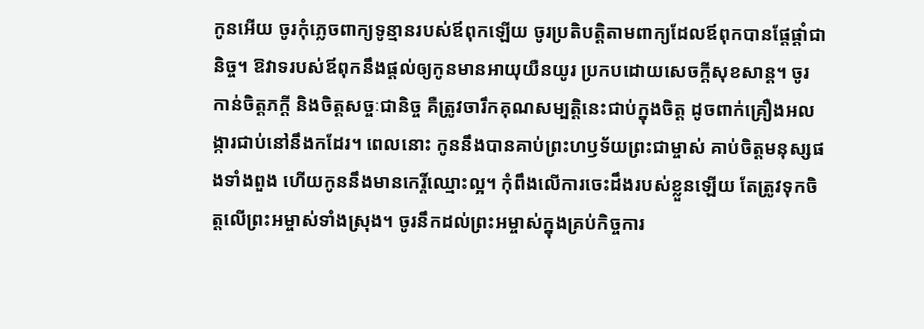កូនអើយ ចូរកុំភ្លេចពាក្យទូន្មានរបស់ឪពុកឡើយ ចូរប្រតិបត្តិតាមពាក្យដែលឪពុកបានផ្ដែផ្ដាំជានិច្ច។ ឱវាទរបស់ឪពុកនឹងផ្ដល់ឲ្យកូនមានអាយុយឺនយូរ ប្រកបដោយសេចក្ដីសុខសាន្ត។ ចូរកាន់ចិត្តភក្ដី និងចិត្តសច្ចៈជានិច្ច គឺត្រូវចារឹកគុណសម្បត្តិនេះជាប់ក្នុងចិត្ត ដូចពាក់គ្រឿងអលង្ការជាប់នៅនឹងកដែរ។ ពេលនោះ កូននឹងបានគាប់ព្រះហឫទ័យព្រះជាម្ចាស់ គាប់ចិត្តមនុស្សផងទាំងពួង ហើយកូននឹងមានកេរ្តិ៍ឈ្មោះល្អ។ កុំពឹងលើការចេះដឹងរបស់ខ្លួនឡើយ តែត្រូវទុកចិត្តលើព្រះអម្ចាស់ទាំងស្រុង។ ចូរនឹកដល់ព្រះអម្ចាស់ក្នុងគ្រប់កិច្ចការ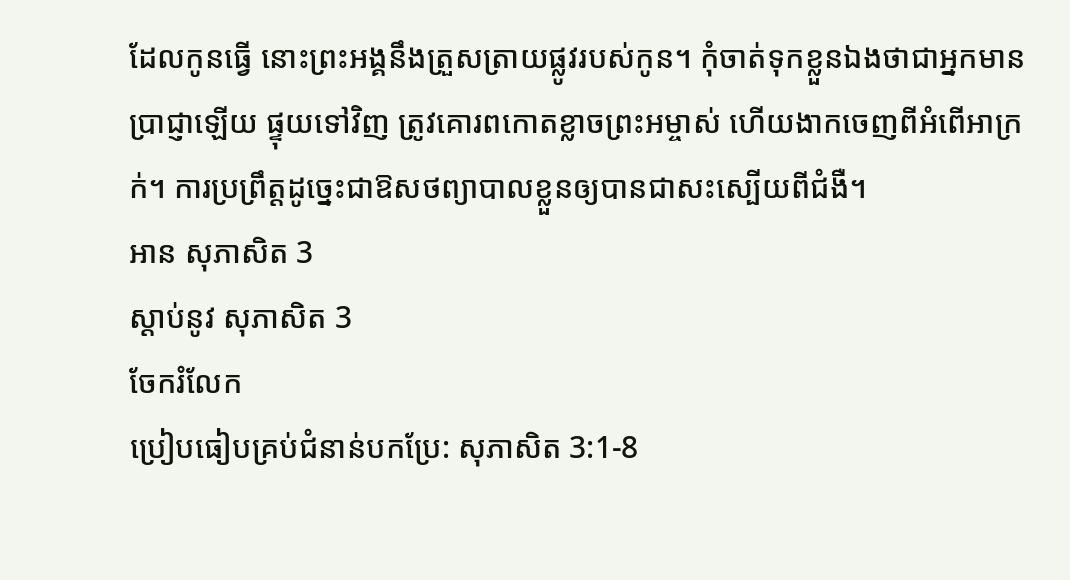ដែលកូនធ្វើ នោះព្រះអង្គនឹងត្រួសត្រាយផ្លូវរបស់កូន។ កុំចាត់ទុកខ្លួនឯងថាជាអ្នកមានប្រាជ្ញាឡើយ ផ្ទុយទៅវិញ ត្រូវគោរពកោតខ្លាចព្រះអម្ចាស់ ហើយងាកចេញពីអំពើអាក្រក់។ ការប្រព្រឹត្តដូច្នេះជាឱសថព្យាបាលខ្លួនឲ្យបានជាសះស្បើយពីជំងឺ។
អាន សុភាសិត 3
ស្ដាប់នូវ សុភាសិត 3
ចែករំលែក
ប្រៀបធៀបគ្រប់ជំនាន់បកប្រែ: សុភាសិត 3:1-8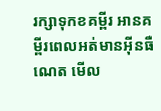រក្សាទុកខគម្ពីរ អានគម្ពីរពេលអត់មានអ៊ីនធឺណេត មើល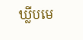ឃ្លីបមេ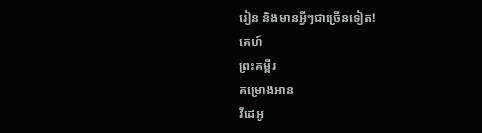រៀន និងមានអ្វីៗជាច្រើនទៀត!
គេហ៍
ព្រះគម្ពីរ
គម្រោងអាន
វីដេអូ